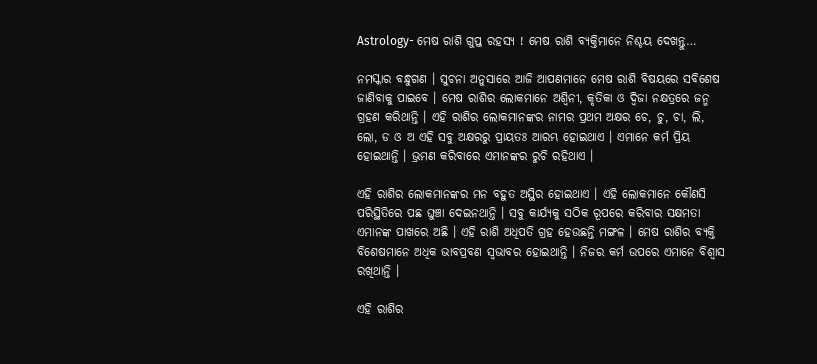Astrology- ମେଷ ରାଶି ଗୁପ୍ତ ରହସ୍ୟ ! ମେଷ ରାଶି ବ୍ୟକ୍ତିମାନେ ନିଶ୍ଚୟ ଦେଖନ୍ତୁ…

ନମସ୍କାର ବନ୍ଧୁଗଣ । ସୁଚନା ଅନୁସାରେ ଆଜି ଆପଣମାନେ ମେଷ ରାଶି ବିଷୟରେ ସବିଶେଷ ଜାଣିବାକୁ ପାଇବେ । ମେଷ ରାଶିର ଲୋକମାନେ ଅଶ୍ଵିନୀ, କୃତିକା ଓ ଦ୍ଵିଜା ନକ୍ଷତ୍ରରେ ଜନ୍ମ ଗ୍ରହଣ କରିଥାନ୍ତି । ଏହି ରାଶିର ଲୋକମାନଙ୍କର ନାମର ପ୍ରଥମ ଅକ୍ଷର ଚେ, ଚୁ, ଚା, ଲି, ଲୋ, ଡ ଓ ଅ ଏହି ସବୁ ଅକ୍ଷରରୁ ପ୍ରାୟତଃ ଆରମ୍ଭ ହୋଇଥାଏ । ଏମାନେ କର୍ମ ପ୍ରିୟ ହୋଇଥାନ୍ତି । ଭ୍ରମଣ କରିବାରେ ଏମାନଙ୍କର ରୁଚି ରହିଥାଏ ।

ଏହି ରାଶିର ଲୋକମାନଙ୍କର ମନ ବହୁତ ଅସ୍ଥିର ହୋଇଥାଏ । ଏହି ଲୋକମାନେ କୌଣସି ପରିସ୍ଥିତିରେ ପଛ ଘୁଞ୍ଚା ଦେଇନଥାନ୍ତି । ସବୁ କାର୍ଯ୍ୟକୁ ସଠିକ ରୂପରେ କରିବାର ସକ୍ଷମତା ଏମାନଙ୍କ ପାଖରେ ଅଛି । ଏହି ରାଶି ଅଧିପତି ଗ୍ରହ ହେଉଛନ୍ତି ମଙ୍ଗଳ । ମେଷ ରାଶିର ବ୍ୟକ୍ତି ବିଶେଷମାନେ ଅଧିକ ଭାବପ୍ରବଣ ସ୍ଵଭାବର ହୋଇଥାନ୍ତି । ନିଜର କର୍ମ ଉପରେ ଏମାନେ ବିଶ୍ବାସ ରଖିଥାନ୍ତି ।

ଏହି ରାଶିର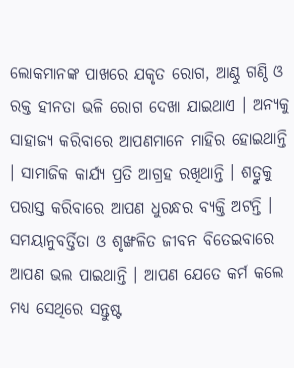ଲୋକମାନଙ୍କ ପାଖରେ ଯକୃତ ରୋଗ, ଆଣ୍ଠୁ ଗଣ୍ଠି ଓ ରକ୍ତ ହୀନତା ଭଳି ରୋଗ ଦେଖା ଯାଇଥାଏ । ଅନ୍ୟକୁ ସାହାଜ୍ଯ କରିବାରେ ଆପଣମାନେ ମାହିର ହୋଇଥାନ୍ତି । ସାମାଜିକ କାର୍ଯ୍ୟ ପ୍ରତି ଆଗ୍ରହ ରଖିଥାନ୍ତି । ଶତ୍ରୁକୁ ପରାସ୍ତ କରିବାରେ ଆପଣ ଧୁରନ୍ଧର ବ୍ୟକ୍ତି ଅଟନ୍ତି । ସମୟାନୁବର୍ତ୍ତିତା ଓ ଶୃଙ୍ଖଳିତ ଜୀବନ ବିତେଇବାରେ ଆପଣ ଭଲ ପାଇଥାନ୍ତି । ଆପଣ ଯେତେ କର୍ମ କଲେ ମଧ୍ୟ ସେଥିରେ ସନ୍ତୁଷ୍ଟ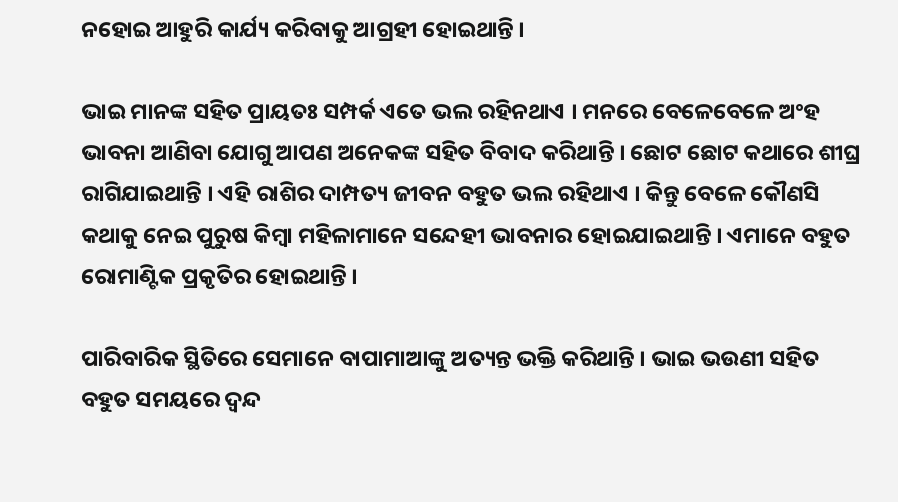ନହୋଇ ଆହୁରି କାର୍ଯ୍ୟ କରିବାକୁ ଆଗ୍ରହୀ ହୋଇଥାନ୍ତି ।

ଭାଇ ମାନଙ୍କ ସହିତ ପ୍ରାୟତଃ ସମ୍ପର୍କ ଏତେ ଭଲ ରହିନଥାଏ । ମନରେ ବେଳେବେଳେ ଅଂହ ଭାବନା ଆଣିବା ଯୋଗୁ ଆପଣ ଅନେକଙ୍କ ସହିତ ବିବାଦ କରିଥାନ୍ତି । ଛୋଟ ଛୋଟ କଥାରେ ଶୀଘ୍ର ରାଗିଯାଇଥାନ୍ତି । ଏହି ରାଶିର ଦାମ୍ପତ୍ୟ ଜୀବନ ବହୁତ ଭଲ ରହିଥାଏ । କିନ୍ତୁ ବେଳେ କୌଣସି କଥାକୁ ନେଇ ପୁରୁଷ କିମ୍ବା ମହିଳାମାନେ ସନ୍ଦେହୀ ଭାବନାର ହୋଇଯାଇଥାନ୍ତି । ଏମାନେ ବହୁତ ରୋମାଣ୍ଟିକ ପ୍ରକୃତିର ହୋଇଥାନ୍ତି ।

ପାରିବାରିକ ସ୍ଥିତିରେ ସେମାନେ ବାପାମାଆଙ୍କୁ ଅତ୍ୟନ୍ତ ଭକ୍ତି କରିଥାନ୍ତି । ଭାଇ ଭଉଣୀ ସହିତ ବହୁତ ସମୟରେ ଦ୍ଵନ୍ଦ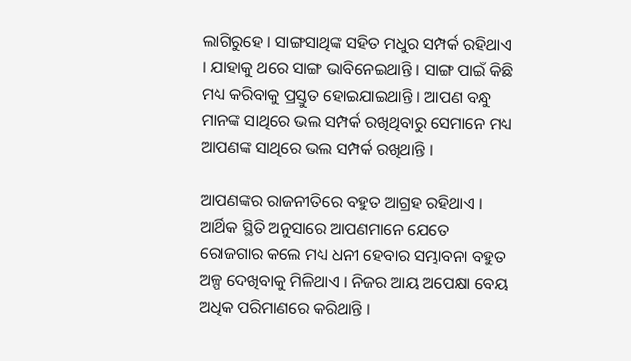ଲାଗିରୁହେ । ସାଙ୍ଗସାଥିଙ୍କ ସହିତ ମଧୁର ସମ୍ପର୍କ ରହିଥାଏ । ଯାହାକୁ ଥରେ ସାଙ୍ଗ ଭାବିନେଇଥାନ୍ତି । ସାଙ୍ଗ ପାଇଁ କିଛି ମଧ୍ୟ କରିବାକୁ ପ୍ରସ୍ତୁତ ହୋଇଯାଇଥାନ୍ତି । ଆପଣ ବନ୍ଧୁ ମାନଙ୍କ ସାଥିରେ ଭଲ ସମ୍ପର୍କ ରଖିଥିବାରୁ ସେମାନେ ମଧ୍ୟ ଆପଣଙ୍କ ସାଥିରେ ଭଲ ସମ୍ପର୍କ ରଖିଥାନ୍ତି ।

ଆପଣଙ୍କର ରାଜନୀତିରେ ବହୁତ ଆଗ୍ରହ ରହିଥାଏ । ଆର୍ଥିକ ସ୍ଥିତି ଅନୁସାରେ ଆପଣମାନେ ଯେତେ ରୋଜଗାର କଲେ ମଧ୍ୟ ଧନୀ ହେବାର ସମ୍ଭାବନା ବହୁତ ଅଳ୍ପ ଦେଖିବାକୁ ମିଳିଥାଏ । ନିଜର ଆୟ ଅପେକ୍ଷା ବେୟ ଅଧିକ ପରିମାଣରେ କରିଥାନ୍ତି ।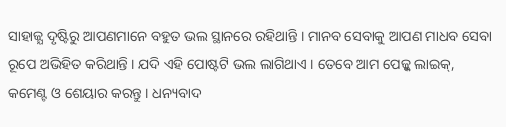ସାହାଜ୍ଯ ଦୃଷ୍ଟିରୁ ଆପଣମାନେ ବହୁତ ଭଲ ସ୍ଥାନରେ ରହିଥାନ୍ତି । ମାନବ ସେବାକୁ ଆପଣ ମାଧବ ସେବା ରୂପେ ଅଭିହିତ କରିଥାନ୍ତି । ଯଦି ଏହି ପୋଷ୍ଟଟି ଭଲ ଲାଗିଥାଏ । ତେବେ ଆମ ପେଜ୍କୁ ଲାଇକ୍, କମେଣ୍ଟ ଓ ଶେୟାର କରନ୍ତୁ । ଧନ୍ୟବାଦ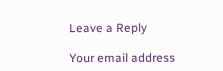Leave a Reply

Your email address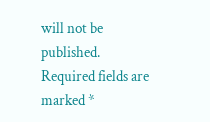will not be published. Required fields are marked *